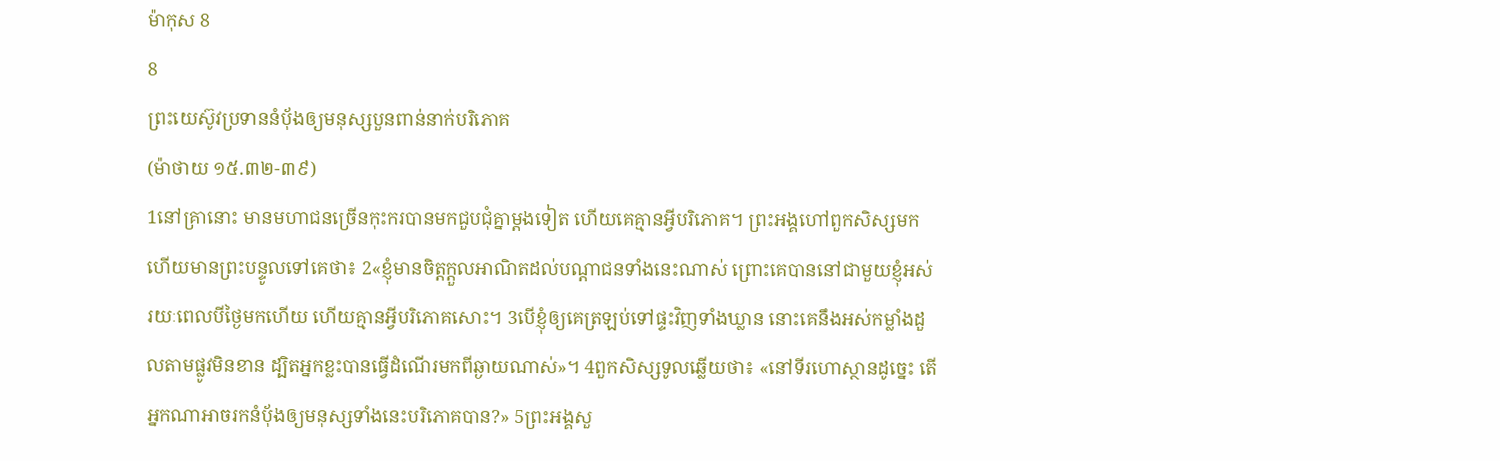ម៉ាកុស 8
8
ព្រះយេស៊ូវប្រទាននំបុ័ងឲ្យមនុស្សបួនពាន់នាក់បរិភោគ
(ម៉ាថាយ ១៥.៣២-៣៩)
1នៅគ្រានោះ មានមហាជនច្រើនកុះករបានមកជួបជុំគ្នាម្ដងទៀត ហើយគេគ្មានអ្វីបរិភោគ។ ព្រះអង្គហៅពួកសិស្សមក ហើយមានព្រះបន្ទូលទៅគេថា៖ 2«ខ្ញុំមានចិត្តក្តួលអាណិតដល់បណ្ដាជនទាំងនេះណាស់ ព្រោះគេបាននៅជាមួយខ្ញុំអស់រយៈពេលបីថ្ងៃមកហើយ ហើយគ្មានអ្វីបរិភោគសោះ។ 3បើខ្ញុំឲ្យគេត្រឡប់ទៅផ្ទះវិញទាំងឃ្លាន នោះគេនឹងអស់កម្លាំងដួលតាមផ្លូវមិនខាន ដ្បិតអ្នកខ្លះបានធ្វើដំណើរមកពីឆ្ងាយណាស់»។ 4ពួកសិស្សទូលឆ្លើយថា៖ «នៅទីរហោស្ថានដូច្នេះ តើអ្នកណាអាចរកនំបុ័ងឲ្យមនុស្សទាំងនេះបរិភោគបាន?» 5ព្រះអង្គសួ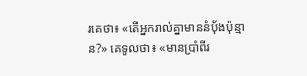រគេថា៖ «តើអ្នករាល់គ្នាមាននំបុ័ងប៉ុន្មាន?» គេទូលថា៖ «មានប្រាំពីរ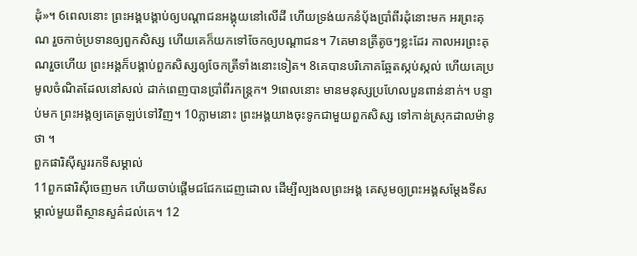ដុំ»។ 6ពេលនោះ ព្រះអង្គបង្គាប់ឲ្យបណ្តាជនអង្គុយនៅលើដី ហើយទ្រង់យកនំបុ័ងប្រាំពីរដុំនោះមក អរព្រះគុណ រួចកាច់ប្រទានឲ្យពួកសិស្ស ហើយគេក៏យកទៅចែកឲ្យបណ្ដាជន។ 7គេមានត្រីតូចៗខ្លះដែរ កាលអរព្រះគុណរួចហើយ ព្រះអង្គក៏បង្គាប់ពួកសិស្សឲ្យចែកត្រីទាំងនោះទៀត។ 8គេបានបរិភោគឆ្អែតស្កប់ស្កល់ ហើយគេប្រមូលចំណិតដែលនៅសល់ ដាក់ពេញបានប្រាំពីរកន្ត្រក។ 9ពេលនោះ មានមនុស្សប្រហែលបួនពាន់នាក់។ បន្ទាប់មក ព្រះអង្គឲ្យគេត្រឡប់ទៅវិញ។ 10ភ្លាមនោះ ព្រះអង្គយាងចុះទូកជាមួយពួកសិស្ស ទៅកាន់ស្រុកដាលម៉ានូថា ។
ពួកផារិស៊ីសួររកទីសម្គាល់
11ពួកផារិស៊ីចេញមក ហើយចាប់ផ្ដើមជជែកដេញដោល ដើម្បីល្បងលព្រះអង្គ គេសូមឲ្យព្រះអង្គសម្តែងទីសម្គាល់មួយពីស្ថានសួគ៌ដល់គេ។ 12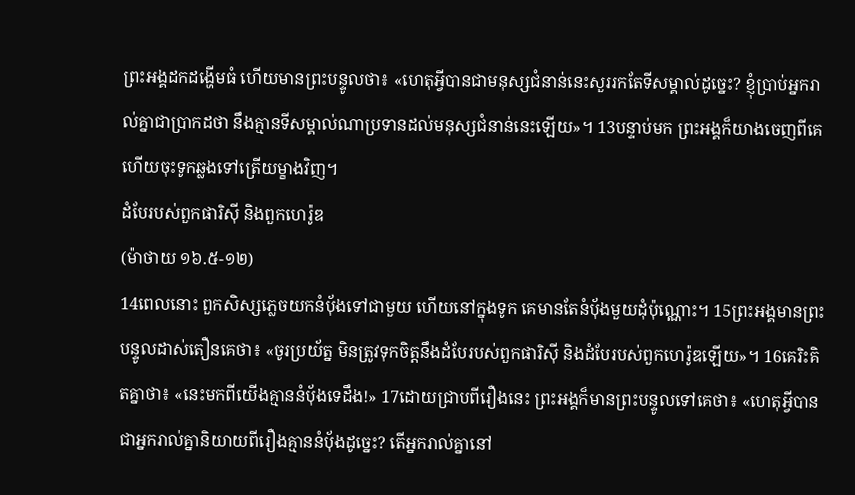ព្រះអង្គដកដង្ហើមធំ ហើយមានព្រះបន្ទូលថា៖ «ហេតុអ្វីបានជាមនុស្សជំនាន់នេះសួររកតែទីសម្គាល់ដូច្នេះ? ខ្ញុំប្រាប់អ្នករាល់គ្នាជាប្រាកដថា នឹងគ្មានទីសម្គាល់ណាប្រទានដល់មនុស្សជំនាន់នេះឡើយ»។ 13បន្ទាប់មក ព្រះអង្គក៏យាងចេញពីគេ ហើយចុះទូកឆ្លងទៅត្រើយម្ខាងវិញ។
ដំបែរបស់ពួកផារិស៊ី និងពួកហេរ៉ូឌ
(ម៉ាថាយ ១៦.៥-១២)
14ពេលនោះ ពួកសិស្សភ្លេចយកនំបុ័ងទៅជាមួយ ហើយនៅក្នុងទូក គេមានតែនំប៉័ងមួយដុំប៉ុណ្ណោះ។ 15ព្រះអង្គមានព្រះបន្ទូលដាស់តឿនគេថា៖ «ចូរប្រយ័ត្ន មិនត្រូវទុកចិត្តនឹងដំបែរបស់ពួកផារិស៊ី និងដំបែរបស់ពួកហេរ៉ូឌឡើយ»។ 16គេរិះគិតគ្នាថា៖ «នេះមកពីយើងគ្មាននំបុ័ងទេដឹង!» 17ដោយជ្រាបពីរឿងនេះ ព្រះអង្គក៏មានព្រះបន្ទូលទៅគេថា៖ «ហេតុអ្វីបានជាអ្នករាល់គ្នានិយាយពីរឿងគ្មាននំបុ័ងដូច្នេះ? តើអ្នករាល់គ្នានៅ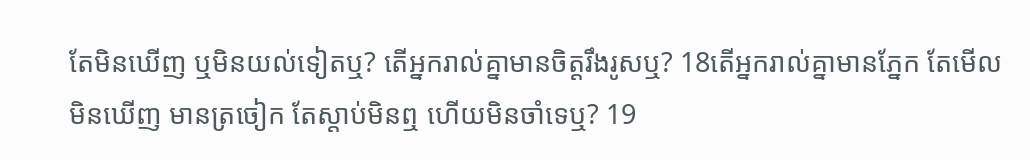តែមិនឃើញ ឬមិនយល់ទៀតឬ? តើអ្នករាល់គ្នាមានចិត្តរឹងរូសឬ? 18តើអ្នករាល់គ្នាមានភ្នែក តែមើលមិនឃើញ មានត្រចៀក តែស្តាប់មិនឮ ហើយមិនចាំទេឬ? 19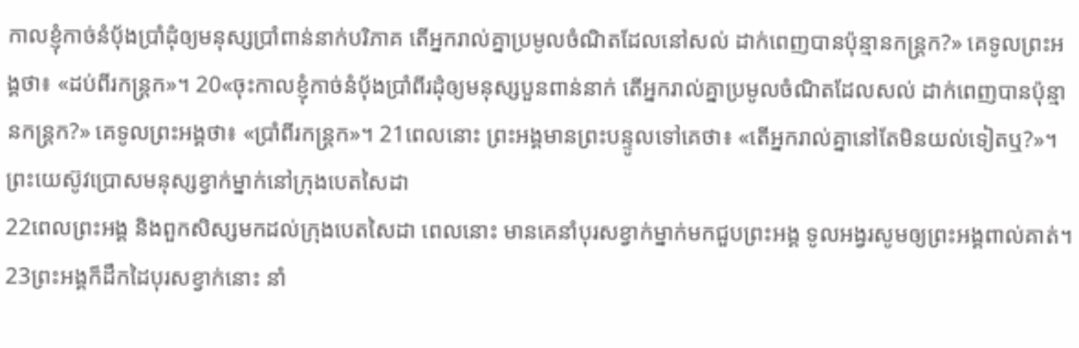កាលខ្ញុំកាច់នំបុ័ងប្រាំដុំឲ្យមនុស្សប្រាំពាន់នាក់បរិភាគ តើអ្នករាល់គ្នាប្រមូលចំណិតដែលនៅសល់ ដាក់ពេញបានប៉ុន្មានកន្ត្រក?» គេទូលព្រះអង្គថា៖ «ដប់ពីរកន្ត្រក»។ 20«ចុះកាលខ្ញុំកាច់នំបុ័ងប្រាំពីរដុំឲ្យមនុស្សបួនពាន់នាក់ តើអ្នករាល់គ្នាប្រមូលចំណិតដែលសល់ ដាក់ពេញបានប៉ុន្មានកន្ត្រក?» គេទូលព្រះអង្គថា៖ «ប្រាំពីរកន្ត្រក»។ 21ពេលនោះ ព្រះអង្គមានព្រះបន្ទូលទៅគេថា៖ «តើអ្នករាល់គ្នានៅតែមិនយល់ទៀតឬ?»។
ព្រះយេស៊ូវប្រោសមនុស្សខ្វាក់ម្នាក់នៅក្រុងបេតសៃដា
22ពេលព្រះអង្គ និងពួកសិស្សមកដល់ក្រុងបេតសៃដា ពេលនោះ មានគេនាំបុរសខ្វាក់ម្នាក់មកជួបព្រះអង្គ ទូលអង្វរសូមឲ្យព្រះអង្គពាល់គាត់។ 23ព្រះអង្គក៏ដឹកដៃបុរសខ្វាក់នោះ នាំ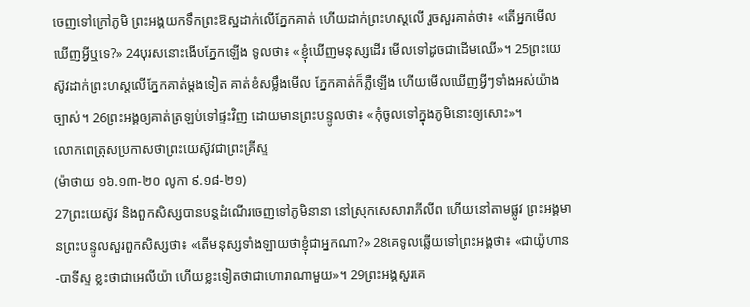ចេញទៅក្រៅភូមិ ព្រះអង្គយកទឹកព្រះឱស្ឋដាក់លើភ្នែកគាត់ ហើយដាក់ព្រះហស្តលើ រួចសួរគាត់ថា៖ «តើអ្នកមើលឃើញអ្វីឬទេ?» 24បុរសនោះងើបភ្នែកឡើង ទូលថា៖ «ខ្ញុំឃើញមនុស្សដើរ មើលទៅដូចជាដើមឈើ»។ 25ព្រះយេស៊ូវដាក់ព្រះហស្តលើភ្នែកគាត់ម្តងទៀត គាត់ខំសម្លឹងមើល ភ្នែកគាត់ក៏ភ្លឺឡើង ហើយមើលឃើញអ្វីៗទាំងអស់យ៉ាងច្បាស់។ 26ព្រះអង្គឲ្យគាត់ត្រឡប់ទៅផ្ទះវិញ ដោយមានព្រះបន្ទូលថា៖ «កុំចូលទៅក្នុងភូមិនោះឲ្យសោះ»។
លោកពេត្រុសប្រកាសថាព្រះយេស៊ូវជាព្រះគ្រីស្ទ
(ម៉ាថាយ ១៦.១៣-២០ លូកា ៩.១៨-២១)
27ព្រះយេស៊ូវ និងពួកសិស្សបានបន្តដំណើរចេញទៅភូមិនានា នៅស្រុកសេសារាភីលីព ហើយនៅតាមផ្លូវ ព្រះអង្គមានព្រះបន្ទូលសួរពួកសិស្សថា៖ «តើមនុស្សទាំងឡាយថាខ្ញុំជាអ្នកណា?» 28គេទូលឆ្លើយទៅព្រះអង្គថា៖ «ជាយ៉ូហាន-បាទីស្ទ ខ្លះថាជាអេលីយ៉ា ហើយខ្លះទៀតថាជាហោរាណាមួយ»។ 29ព្រះអង្គសួរគេ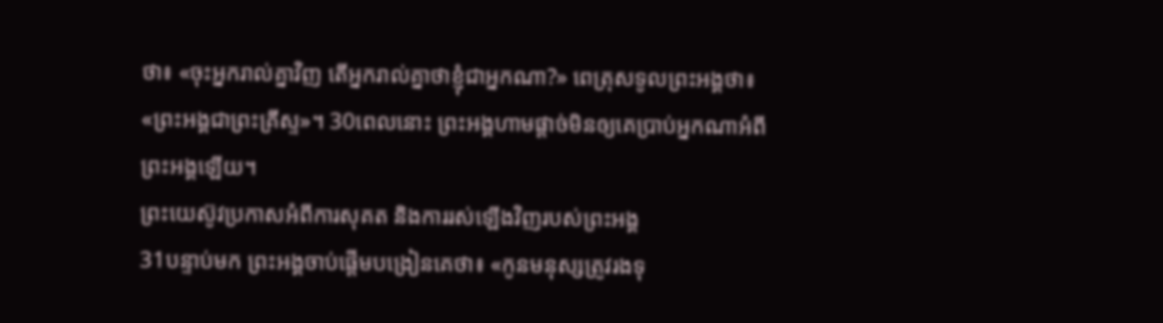ថា៖ «ចុះអ្នករាល់គ្នាវិញ តើអ្នករាល់គ្នាថាខ្ញុំជាអ្នកណា?» ពេត្រុសទូលព្រះអង្គថា៖ «ព្រះអង្គជាព្រះគ្រីស្ទ»។ 30ពេលនោះ ព្រះអង្គហាមផ្តាច់មិនឲ្យគេប្រាប់អ្នកណាអំពីព្រះអង្គឡើយ។
ព្រះយេស៊ូវប្រកាសអំពីការសុគត និងការរស់ឡើងវិញរបស់ព្រះអង្គ
31បន្ទាប់មក ព្រះអង្គចាប់ផ្ដើមបង្រៀនគេថា៖ «កូនមនុស្សត្រូវរងទុ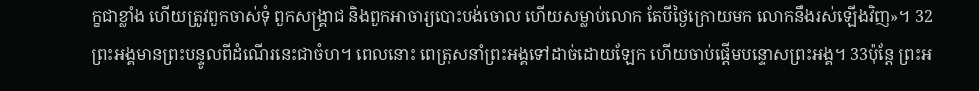ក្ខជាខ្លាំង ហើយត្រូវពួកចាស់ទុំ ពួកសង្គ្រាជ និងពួកអាចារ្យបោះបង់ចោល ហើយសម្លាប់លោក តែបីថ្ងៃក្រោយមក លោកនឹងរស់ឡើងវិញ»។ 32ព្រះអង្គមានព្រះបន្ទូលពីដំណើរនេះជាចំហ។ ពេលនោះ ពេត្រុសនាំព្រះអង្គទៅដាច់ដោយឡែក ហើយចាប់ផ្ដើមបន្ទោសព្រះអង្គ។ 33ប៉ុន្តែ ព្រះអ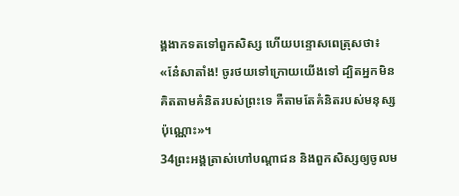ង្គងាកទតទៅពួកសិស្ស ហើយបន្ទោសពេត្រុសថា៖ «នែ៎សាតាំង! ចូរថយទៅក្រោយយើងទៅ ដ្បិតអ្នកមិនគិតតាមគំនិតរបស់ព្រះទេ គឺតាមតែគំនិតរបស់មនុស្សប៉ុណ្ណោះ»។
34ព្រះអង្គត្រាស់ហៅបណ្ដាជន និងពួកសិស្សឲ្យចូលម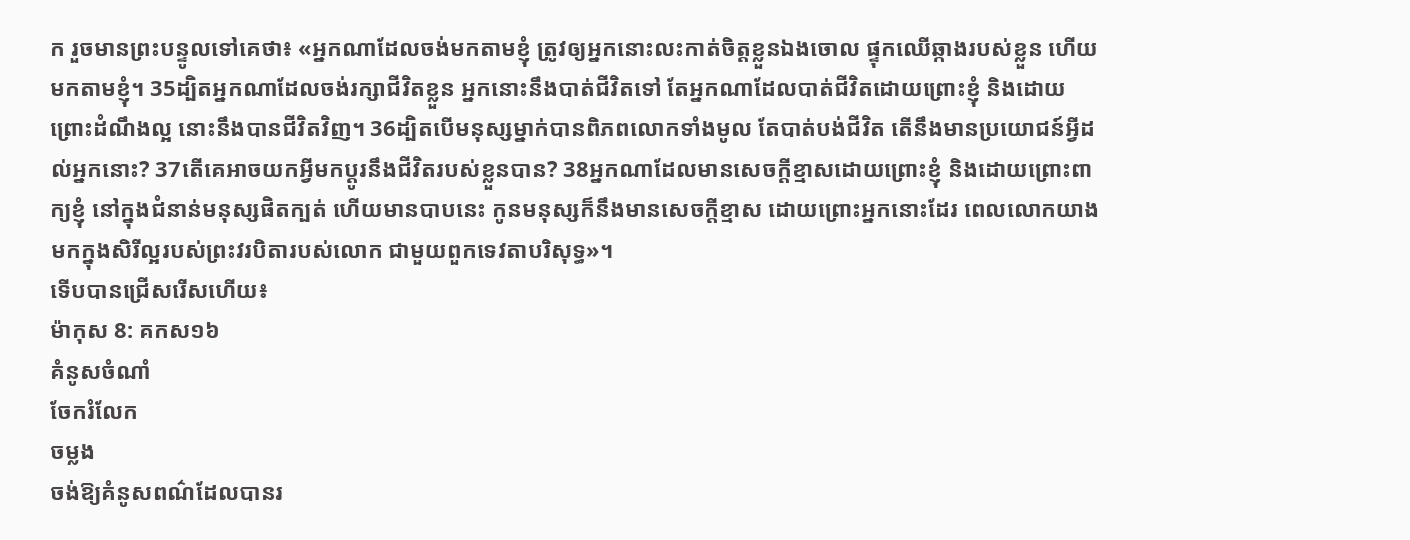ក រួចមានព្រះបន្ទូលទៅគេថា៖ «អ្នកណាដែលចង់មកតាមខ្ញុំ ត្រូវឲ្យអ្នកនោះលះកាត់ចិត្តខ្លួនឯងចោល ផ្ទុកឈើឆ្កាងរបស់ខ្លួន ហើយមកតាមខ្ញុំ។ 35ដ្បិតអ្នកណាដែលចង់រក្សាជីវិតខ្លួន អ្នកនោះនឹងបាត់ជីវិតទៅ តែអ្នកណាដែលបាត់ជីវិតដោយព្រោះខ្ញុំ និងដោយព្រោះដំណឹងល្អ នោះនឹងបានជីវិតវិញ។ 36ដ្បិតបើមនុស្សម្នាក់បានពិភពលោកទាំងមូល តែបាត់បង់ជីវិត តើនឹងមានប្រយោជន៍អ្វីដល់អ្នកនោះ? 37តើគេអាចយកអ្វីមកប្ដូរនឹងជីវិតរបស់ខ្លួនបាន? 38អ្នកណាដែលមានសេចក្តីខ្មាសដោយព្រោះខ្ញុំ និងដោយព្រោះពាក្យខ្ញុំ នៅក្នុងជំនាន់មនុស្សផិតក្បត់ ហើយមានបាបនេះ កូនមនុស្សក៏នឹងមានសេចក្តីខ្មាស ដោយព្រោះអ្នកនោះដែរ ពេលលោកយាងមកក្នុងសិរីល្អរបស់ព្រះវរបិតារបស់លោក ជាមួយពួកទេវតាបរិសុទ្ធ»។
ទើបបានជ្រើសរើសហើយ៖
ម៉ាកុស 8: គកស១៦
គំនូសចំណាំ
ចែករំលែក
ចម្លង
ចង់ឱ្យគំនូសពណ៌ដែលបានរ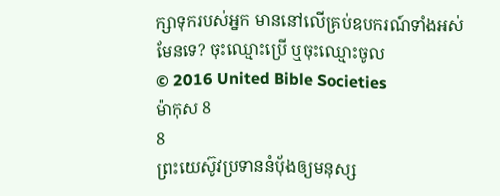ក្សាទុករបស់អ្នក មាននៅលើគ្រប់ឧបករណ៍ទាំងអស់មែនទេ? ចុះឈ្មោះប្រើ ឬចុះឈ្មោះចូល
© 2016 United Bible Societies
ម៉ាកុស 8
8
ព្រះយេស៊ូវប្រទាននំបុ័ងឲ្យមនុស្ស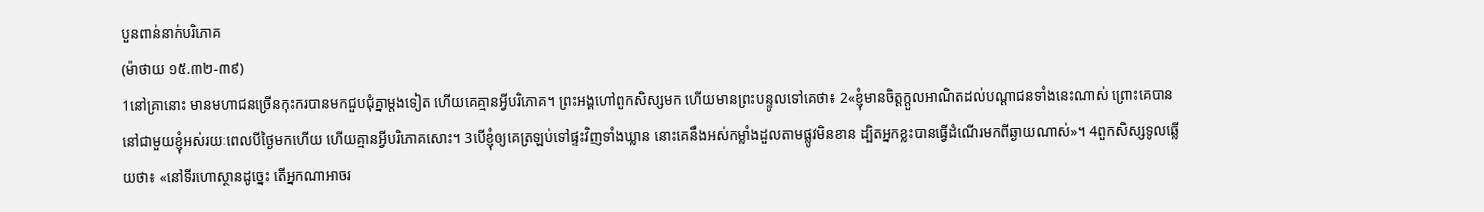បួនពាន់នាក់បរិភោគ
(ម៉ាថាយ ១៥.៣២-៣៩)
1នៅគ្រានោះ មានមហាជនច្រើនកុះករបានមកជួបជុំគ្នាម្ដងទៀត ហើយគេគ្មានអ្វីបរិភោគ។ ព្រះអង្គហៅពួកសិស្សមក ហើយមានព្រះបន្ទូលទៅគេថា៖ 2«ខ្ញុំមានចិត្តក្តួលអាណិតដល់បណ្ដាជនទាំងនេះណាស់ ព្រោះគេបាននៅជាមួយខ្ញុំអស់រយៈពេលបីថ្ងៃមកហើយ ហើយគ្មានអ្វីបរិភោគសោះ។ 3បើខ្ញុំឲ្យគេត្រឡប់ទៅផ្ទះវិញទាំងឃ្លាន នោះគេនឹងអស់កម្លាំងដួលតាមផ្លូវមិនខាន ដ្បិតអ្នកខ្លះបានធ្វើដំណើរមកពីឆ្ងាយណាស់»។ 4ពួកសិស្សទូលឆ្លើយថា៖ «នៅទីរហោស្ថានដូច្នេះ តើអ្នកណាអាចរ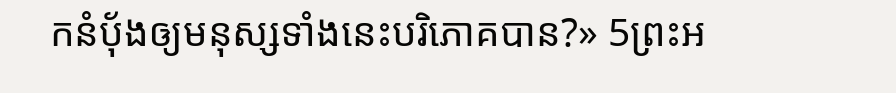កនំបុ័ងឲ្យមនុស្សទាំងនេះបរិភោគបាន?» 5ព្រះអ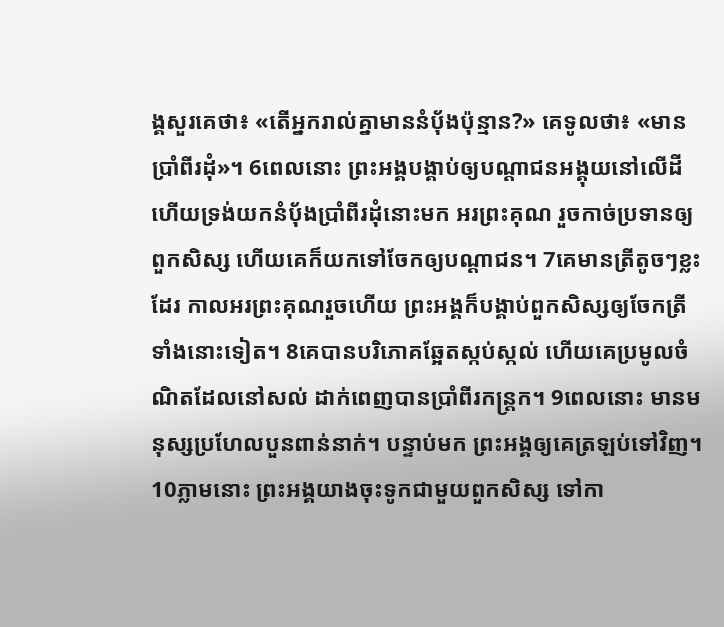ង្គសួរគេថា៖ «តើអ្នករាល់គ្នាមាននំបុ័ងប៉ុន្មាន?» គេទូលថា៖ «មានប្រាំពីរដុំ»។ 6ពេលនោះ ព្រះអង្គបង្គាប់ឲ្យបណ្តាជនអង្គុយនៅលើដី ហើយទ្រង់យកនំបុ័ងប្រាំពីរដុំនោះមក អរព្រះគុណ រួចកាច់ប្រទានឲ្យពួកសិស្ស ហើយគេក៏យកទៅចែកឲ្យបណ្ដាជន។ 7គេមានត្រីតូចៗខ្លះដែរ កាលអរព្រះគុណរួចហើយ ព្រះអង្គក៏បង្គាប់ពួកសិស្សឲ្យចែកត្រីទាំងនោះទៀត។ 8គេបានបរិភោគឆ្អែតស្កប់ស្កល់ ហើយគេប្រមូលចំណិតដែលនៅសល់ ដាក់ពេញបានប្រាំពីរកន្ត្រក។ 9ពេលនោះ មានមនុស្សប្រហែលបួនពាន់នាក់។ បន្ទាប់មក ព្រះអង្គឲ្យគេត្រឡប់ទៅវិញ។ 10ភ្លាមនោះ ព្រះអង្គយាងចុះទូកជាមួយពួកសិស្ស ទៅកា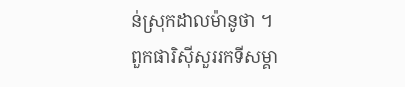ន់ស្រុកដាលម៉ានូថា ។
ពួកផារិស៊ីសួររកទីសម្គា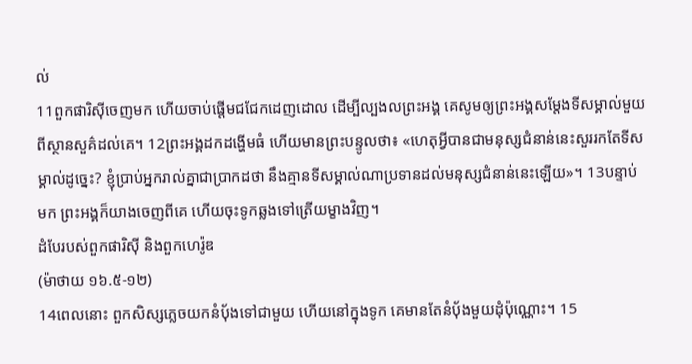ល់
11ពួកផារិស៊ីចេញមក ហើយចាប់ផ្ដើមជជែកដេញដោល ដើម្បីល្បងលព្រះអង្គ គេសូមឲ្យព្រះអង្គសម្តែងទីសម្គាល់មួយពីស្ថានសួគ៌ដល់គេ។ 12ព្រះអង្គដកដង្ហើមធំ ហើយមានព្រះបន្ទូលថា៖ «ហេតុអ្វីបានជាមនុស្សជំនាន់នេះសួររកតែទីសម្គាល់ដូច្នេះ? ខ្ញុំប្រាប់អ្នករាល់គ្នាជាប្រាកដថា នឹងគ្មានទីសម្គាល់ណាប្រទានដល់មនុស្សជំនាន់នេះឡើយ»។ 13បន្ទាប់មក ព្រះអង្គក៏យាងចេញពីគេ ហើយចុះទូកឆ្លងទៅត្រើយម្ខាងវិញ។
ដំបែរបស់ពួកផារិស៊ី និងពួកហេរ៉ូឌ
(ម៉ាថាយ ១៦.៥-១២)
14ពេលនោះ ពួកសិស្សភ្លេចយកនំបុ័ងទៅជាមួយ ហើយនៅក្នុងទូក គេមានតែនំប៉័ងមួយដុំប៉ុណ្ណោះ។ 15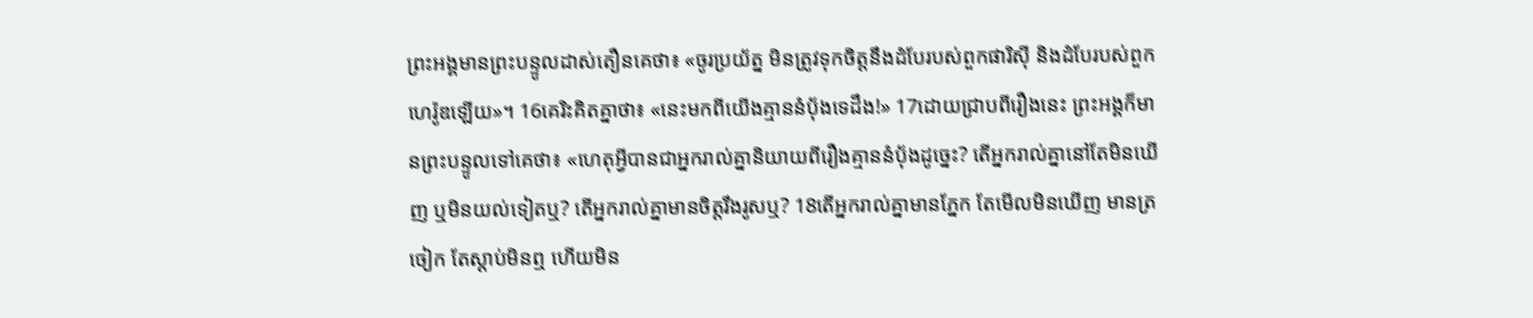ព្រះអង្គមានព្រះបន្ទូលដាស់តឿនគេថា៖ «ចូរប្រយ័ត្ន មិនត្រូវទុកចិត្តនឹងដំបែរបស់ពួកផារិស៊ី និងដំបែរបស់ពួកហេរ៉ូឌឡើយ»។ 16គេរិះគិតគ្នាថា៖ «នេះមកពីយើងគ្មាននំបុ័ងទេដឹង!» 17ដោយជ្រាបពីរឿងនេះ ព្រះអង្គក៏មានព្រះបន្ទូលទៅគេថា៖ «ហេតុអ្វីបានជាអ្នករាល់គ្នានិយាយពីរឿងគ្មាននំបុ័ងដូច្នេះ? តើអ្នករាល់គ្នានៅតែមិនឃើញ ឬមិនយល់ទៀតឬ? តើអ្នករាល់គ្នាមានចិត្តរឹងរូសឬ? 18តើអ្នករាល់គ្នាមានភ្នែក តែមើលមិនឃើញ មានត្រចៀក តែស្តាប់មិនឮ ហើយមិន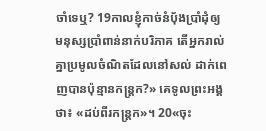ចាំទេឬ? 19កាលខ្ញុំកាច់នំបុ័ងប្រាំដុំឲ្យមនុស្សប្រាំពាន់នាក់បរិភាគ តើអ្នករាល់គ្នាប្រមូលចំណិតដែលនៅសល់ ដាក់ពេញបានប៉ុន្មានកន្ត្រក?» គេទូលព្រះអង្គថា៖ «ដប់ពីរកន្ត្រក»។ 20«ចុះ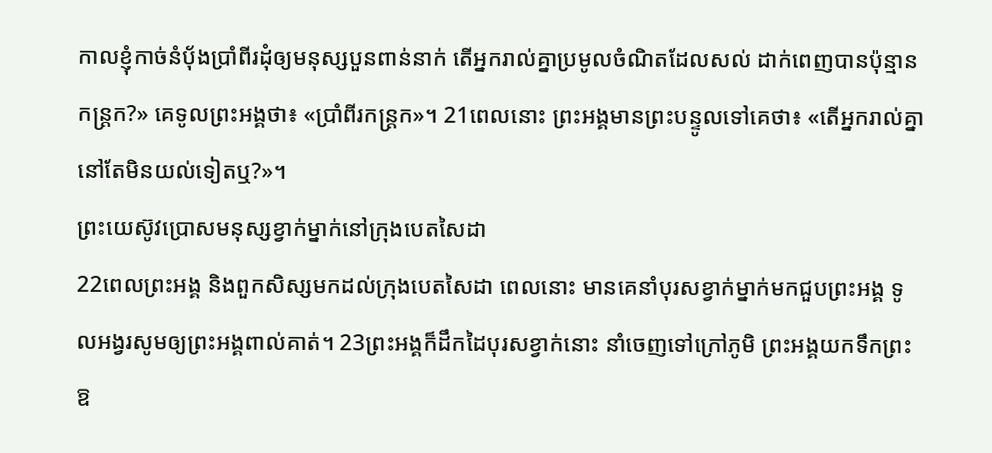កាលខ្ញុំកាច់នំបុ័ងប្រាំពីរដុំឲ្យមនុស្សបួនពាន់នាក់ តើអ្នករាល់គ្នាប្រមូលចំណិតដែលសល់ ដាក់ពេញបានប៉ុន្មានកន្ត្រក?» គេទូលព្រះអង្គថា៖ «ប្រាំពីរកន្ត្រក»។ 21ពេលនោះ ព្រះអង្គមានព្រះបន្ទូលទៅគេថា៖ «តើអ្នករាល់គ្នានៅតែមិនយល់ទៀតឬ?»។
ព្រះយេស៊ូវប្រោសមនុស្សខ្វាក់ម្នាក់នៅក្រុងបេតសៃដា
22ពេលព្រះអង្គ និងពួកសិស្សមកដល់ក្រុងបេតសៃដា ពេលនោះ មានគេនាំបុរសខ្វាក់ម្នាក់មកជួបព្រះអង្គ ទូលអង្វរសូមឲ្យព្រះអង្គពាល់គាត់។ 23ព្រះអង្គក៏ដឹកដៃបុរសខ្វាក់នោះ នាំចេញទៅក្រៅភូមិ ព្រះអង្គយកទឹកព្រះឱ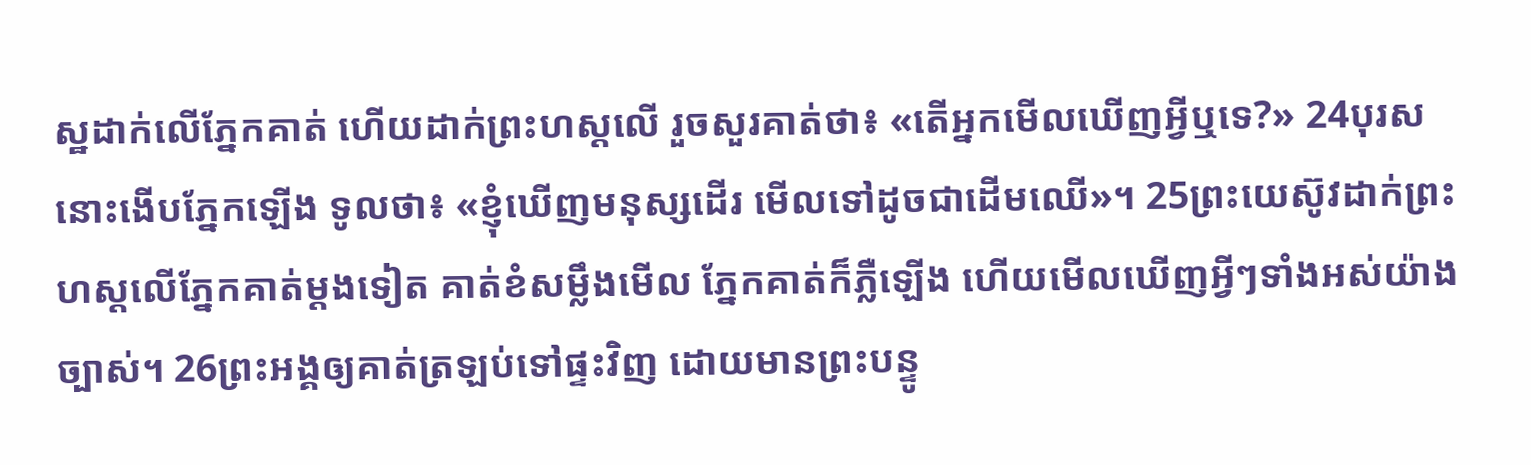ស្ឋដាក់លើភ្នែកគាត់ ហើយដាក់ព្រះហស្តលើ រួចសួរគាត់ថា៖ «តើអ្នកមើលឃើញអ្វីឬទេ?» 24បុរសនោះងើបភ្នែកឡើង ទូលថា៖ «ខ្ញុំឃើញមនុស្សដើរ មើលទៅដូចជាដើមឈើ»។ 25ព្រះយេស៊ូវដាក់ព្រះហស្តលើភ្នែកគាត់ម្តងទៀត គាត់ខំសម្លឹងមើល ភ្នែកគាត់ក៏ភ្លឺឡើង ហើយមើលឃើញអ្វីៗទាំងអស់យ៉ាងច្បាស់។ 26ព្រះអង្គឲ្យគាត់ត្រឡប់ទៅផ្ទះវិញ ដោយមានព្រះបន្ទូ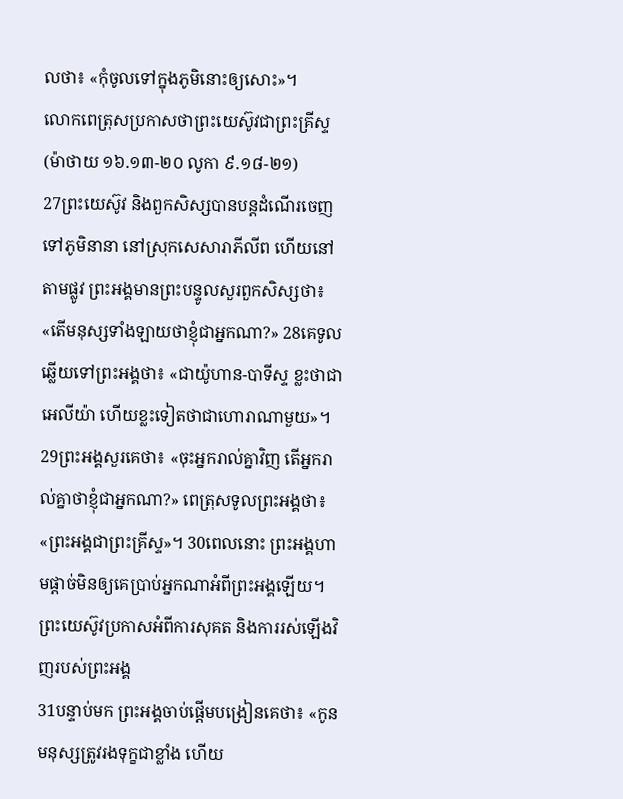លថា៖ «កុំចូលទៅក្នុងភូមិនោះឲ្យសោះ»។
លោកពេត្រុសប្រកាសថាព្រះយេស៊ូវជាព្រះគ្រីស្ទ
(ម៉ាថាយ ១៦.១៣-២០ លូកា ៩.១៨-២១)
27ព្រះយេស៊ូវ និងពួកសិស្សបានបន្តដំណើរចេញទៅភូមិនានា នៅស្រុកសេសារាភីលីព ហើយនៅតាមផ្លូវ ព្រះអង្គមានព្រះបន្ទូលសួរពួកសិស្សថា៖ «តើមនុស្សទាំងឡាយថាខ្ញុំជាអ្នកណា?» 28គេទូលឆ្លើយទៅព្រះអង្គថា៖ «ជាយ៉ូហាន-បាទីស្ទ ខ្លះថាជាអេលីយ៉ា ហើយខ្លះទៀតថាជាហោរាណាមួយ»។ 29ព្រះអង្គសួរគេថា៖ «ចុះអ្នករាល់គ្នាវិញ តើអ្នករាល់គ្នាថាខ្ញុំជាអ្នកណា?» ពេត្រុសទូលព្រះអង្គថា៖ «ព្រះអង្គជាព្រះគ្រីស្ទ»។ 30ពេលនោះ ព្រះអង្គហាមផ្តាច់មិនឲ្យគេប្រាប់អ្នកណាអំពីព្រះអង្គឡើយ។
ព្រះយេស៊ូវប្រកាសអំពីការសុគត និងការរស់ឡើងវិញរបស់ព្រះអង្គ
31បន្ទាប់មក ព្រះអង្គចាប់ផ្ដើមបង្រៀនគេថា៖ «កូនមនុស្សត្រូវរងទុក្ខជាខ្លាំង ហើយ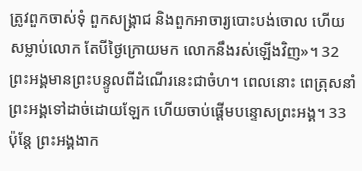ត្រូវពួកចាស់ទុំ ពួកសង្គ្រាជ និងពួកអាចារ្យបោះបង់ចោល ហើយសម្លាប់លោក តែបីថ្ងៃក្រោយមក លោកនឹងរស់ឡើងវិញ»។ 32ព្រះអង្គមានព្រះបន្ទូលពីដំណើរនេះជាចំហ។ ពេលនោះ ពេត្រុសនាំព្រះអង្គទៅដាច់ដោយឡែក ហើយចាប់ផ្ដើមបន្ទោសព្រះអង្គ។ 33ប៉ុន្តែ ព្រះអង្គងាក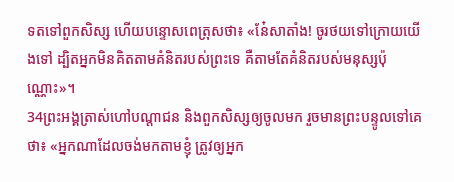ទតទៅពួកសិស្ស ហើយបន្ទោសពេត្រុសថា៖ «នែ៎សាតាំង! ចូរថយទៅក្រោយយើងទៅ ដ្បិតអ្នកមិនគិតតាមគំនិតរបស់ព្រះទេ គឺតាមតែគំនិតរបស់មនុស្សប៉ុណ្ណោះ»។
34ព្រះអង្គត្រាស់ហៅបណ្ដាជន និងពួកសិស្សឲ្យចូលមក រួចមានព្រះបន្ទូលទៅគេថា៖ «អ្នកណាដែលចង់មកតាមខ្ញុំ ត្រូវឲ្យអ្នក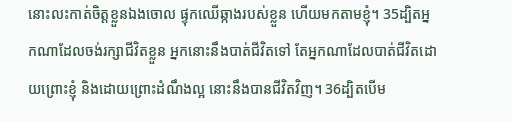នោះលះកាត់ចិត្តខ្លួនឯងចោល ផ្ទុកឈើឆ្កាងរបស់ខ្លួន ហើយមកតាមខ្ញុំ។ 35ដ្បិតអ្នកណាដែលចង់រក្សាជីវិតខ្លួន អ្នកនោះនឹងបាត់ជីវិតទៅ តែអ្នកណាដែលបាត់ជីវិតដោយព្រោះខ្ញុំ និងដោយព្រោះដំណឹងល្អ នោះនឹងបានជីវិតវិញ។ 36ដ្បិតបើម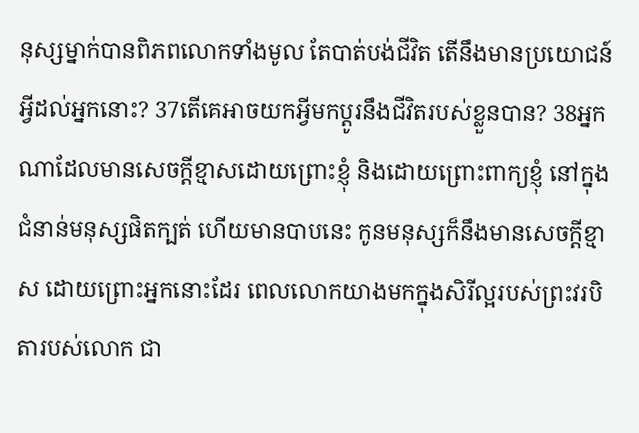នុស្សម្នាក់បានពិភពលោកទាំងមូល តែបាត់បង់ជីវិត តើនឹងមានប្រយោជន៍អ្វីដល់អ្នកនោះ? 37តើគេអាចយកអ្វីមកប្ដូរនឹងជីវិតរបស់ខ្លួនបាន? 38អ្នកណាដែលមានសេចក្តីខ្មាសដោយព្រោះខ្ញុំ និងដោយព្រោះពាក្យខ្ញុំ នៅក្នុងជំនាន់មនុស្សផិតក្បត់ ហើយមានបាបនេះ កូនមនុស្សក៏នឹងមានសេចក្តីខ្មាស ដោយព្រោះអ្នកនោះដែរ ពេលលោកយាងមកក្នុងសិរីល្អរបស់ព្រះវរបិតារបស់លោក ជា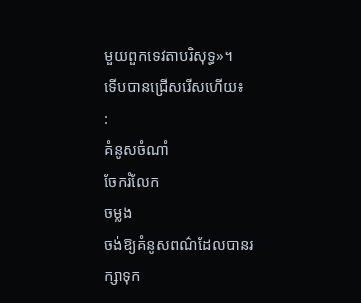មួយពួកទេវតាបរិសុទ្ធ»។
ទើបបានជ្រើសរើសហើយ៖
:
គំនូសចំណាំ
ចែករំលែក
ចម្លង
ចង់ឱ្យគំនូសពណ៌ដែលបានរក្សាទុក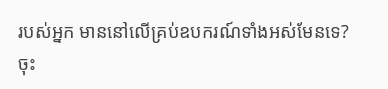របស់អ្នក មាននៅលើគ្រប់ឧបករណ៍ទាំងអស់មែនទេ? ចុះ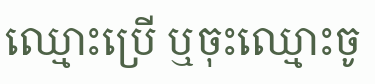ឈ្មោះប្រើ ឬចុះឈ្មោះចូ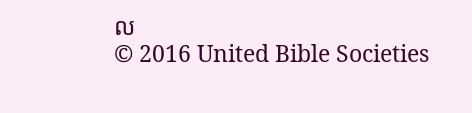ល
© 2016 United Bible Societies